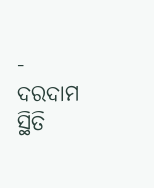-
ଦରଦାମ ସ୍ଥିତି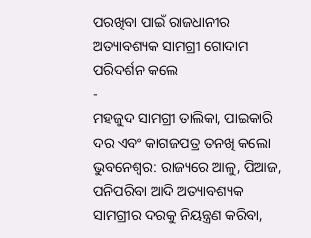ପରଖିବା ପାଇଁ ରାଜଧାନୀର ଅତ୍ୟାବଶ୍ୟକ ସାମଗ୍ରୀ ଗୋଦାମ ପରିଦର୍ଶନ କଲେ
-
ମହଜୁଦ ସାମଗ୍ରୀ ତାଲିକା, ପାଇକାରି ଦର ଏବଂ କାଗଜପତ୍ର ତନଖି କଲୋ
ଭୁବନେଶ୍ୱର: ରାଜ୍ୟରେ ଆଳୁ, ପିଆଜ, ପନିପରିବା ଆଦି ଅତ୍ୟାବଶ୍ୟକ ସାମଗ୍ରୀର ଦରକୁ ନିୟନ୍ତ୍ରଣ କରିବା,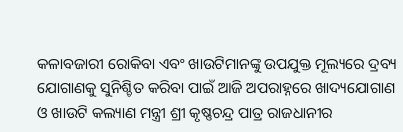କଳାବଜାରୀ ରୋକିବା ଏବଂ ଖାଉଟିମାନଙ୍କୁ ଉପଯୁକ୍ତ ମୂଲ୍ୟରେ ଦ୍ରବ୍ୟ ଯୋଗାଣକୁ ସୁନିଶ୍ଚିତ କରିବା ପାଇଁ ଆଜି ଅପରାହ୍ନରେ ଖାଦ୍ୟଯୋଗାଣ ଓ ଖାଉଟି କଲ୍ୟାଣ ମନ୍ତ୍ରୀ ଶ୍ରୀ କୃଷ୍ଣଚନ୍ଦ୍ର ପାତ୍ର ରାଜଧାନୀର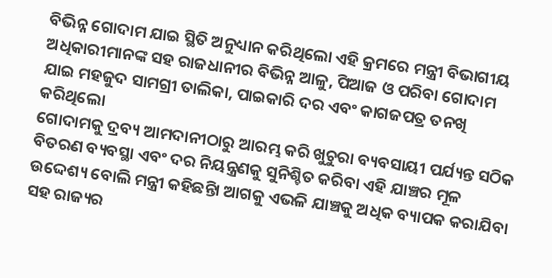ବିଭିନ୍ନ ଗୋଦାମ ଯାଇ ସ୍ଥିତି ଅନୁଧ୍ୟାନ କରିଥିଲୋ ଏହି କ୍ରମରେ ମନ୍ତ୍ରୀ ବିଭାଗୀୟ ଅଧିକାରୀମାନଙ୍କ ସହ ରାଜଧାନୀର ବିଭିନ୍ନ ଆଳୁ, ପିଆଜ ଓ ପରିବା ଗୋଦାମ ଯାଇ ମହଜୁଦ ସାମଗ୍ରୀ ତାଲିକା, ପାଇକାରି ଦର ଏବଂ କାଗଜପତ୍ର ତନଖି କରିଥିଲୋ
ଗୋଦାମକୁ ଦ୍ରବ୍ୟ ଆମଦାନୀଠାରୁ ଆରମ୍ଭ କରି ଖୁଚୁରା ବ୍ୟବସାୟୀ ପର୍ଯ୍ୟନ୍ତ ସଠିକ ବିତରଣ ବ୍ୟବସ୍ଥା ଏବଂ ଦର ନିୟନ୍ତ୍ରଣକୁ ସୁନିଶ୍ଚିତ କରିବା ଏହି ଯାଞ୍ଚର ମୂଳ ଉଦ୍ଦେଶ୍ୟ ବୋଲି ମନ୍ତ୍ରୀ କହିଛନ୍ତିା ଆଗକୁ ଏଭଳି ଯାଞ୍ଚକୁ ଅଧିକ ବ୍ୟାପକ କରାଯିବା ସହ ରାଜ୍ୟର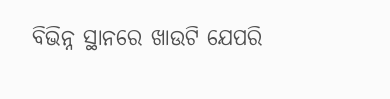ବିଭିନ୍ନ ସ୍ଥାନରେ ଖାଉଟି ଯେପରି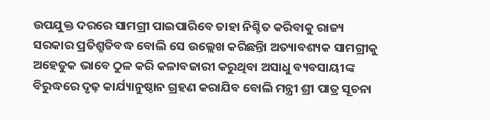ଉପଯୁକ୍ତ ଦରରେ ସାମଗ୍ରୀ ପାଇପାରିବେ ତାହା ନିଶ୍ଚିତ କରିବାକୁ ରାଜ୍ୟ ସରକାର ପ୍ରତିଶ୍ରୁତିବଦ୍ଧ ବୋଲି ସେ ଉଲ୍ଲେଖ କରିଛନ୍ତିା ଅତ୍ୟାବଶ୍ୟକ ସାମଗ୍ରୀକୁ ଅହେତୁକ ଭାବେ ଠୁଳ କରି କଳାବଜାରୀ କରୁଥିବା ଅସାଧୁ ବ୍ୟବସାୟୀଙ୍କ ବିରୁଦ୍ଧରେ ଦୃଢ଼ କାର୍ଯ୍ୟାନୁଷ୍ଠାନ ଗ୍ରହଣ କରାଯିବ ବୋଲି ମନ୍ତ୍ରୀ ଶ୍ରୀ ପାତ୍ର ସୂଚନା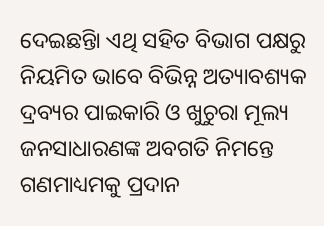ଦେଇଛନ୍ତିା ଏଥି ସହିତ ବିଭାଗ ପକ୍ଷରୁ ନିୟମିତ ଭାବେ ବିଭିନ୍ନ ଅତ୍ୟାବଶ୍ୟକ ଦ୍ରବ୍ୟର ପାଇକାରି ଓ ଖୁଚୁରା ମୂଲ୍ୟ ଜନସାଧାରଣଙ୍କ ଅବଗତି ନିମନ୍ତେ ଗଣମାଧ୍ୟମକୁ ପ୍ରଦାନ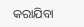କରାଯିବା